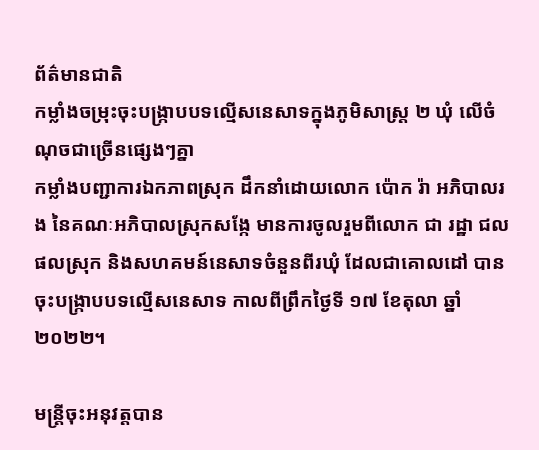ព័ត៌មានជាតិ
កម្លាំងចម្រុះចុះបង្ក្រាបបទល្មើសនេសាទក្នុងភូមិសាស្ត្រ ២ ឃុំ លើចំណុចជាច្រើនផ្សេងៗគ្នា
កម្លាំងបញ្ជាការឯកភាពស្រុក ដឹកនាំដោយលោក ប៉ោក រ៉ា អភិបាលរង នៃគណៈអភិបាលស្រុកសង្កែ មានការចូលរួមពីលោក ជា រដ្ឋា ជលផលស្រុក និងសហគមន៍នេសាទចំនួនពីរឃុំ ដែលជាគោលដៅ បានចុះបង្ក្រាបបទល្មើសនេសាទ កាលពីព្រឹកថ្ងៃទី ១៧ ខែតុលា ឆ្នាំ ២០២២។

មន្ត្រីចុះអនុវត្តបាន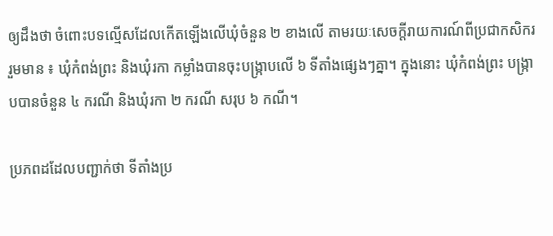ឲ្យដឹងថា ចំពោះបទល្មើសដែលកើតឡើងលើឃុំចំនួន ២ ខាងលើ តាមរយៈសេចក្ដីរាយការណ៍ពីប្រជាកសិករ រួមមាន ៖ ឃុំកំពង់ព្រះ និងឃុំរកា កម្លាំងបានចុះបង្ក្រាបលើ ៦ ទីតាំងផ្សេងៗគ្នា។ ក្នុងនោះ ឃុំកំពង់ព្រះ បង្ក្រាបបានចំនួន ៤ ករណី និងឃុំរកា ២ ករណី សរុប ៦ កណី។

ប្រភពដដែលបញ្ជាក់ថា ទីតាំងប្រ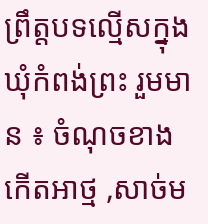ព្រឹត្តបទល្មើសក្នុងឃុំកំពង់ព្រះ រួមមាន ៖ ចំណុចខាងកើតអាថ្ម ,សាច់ម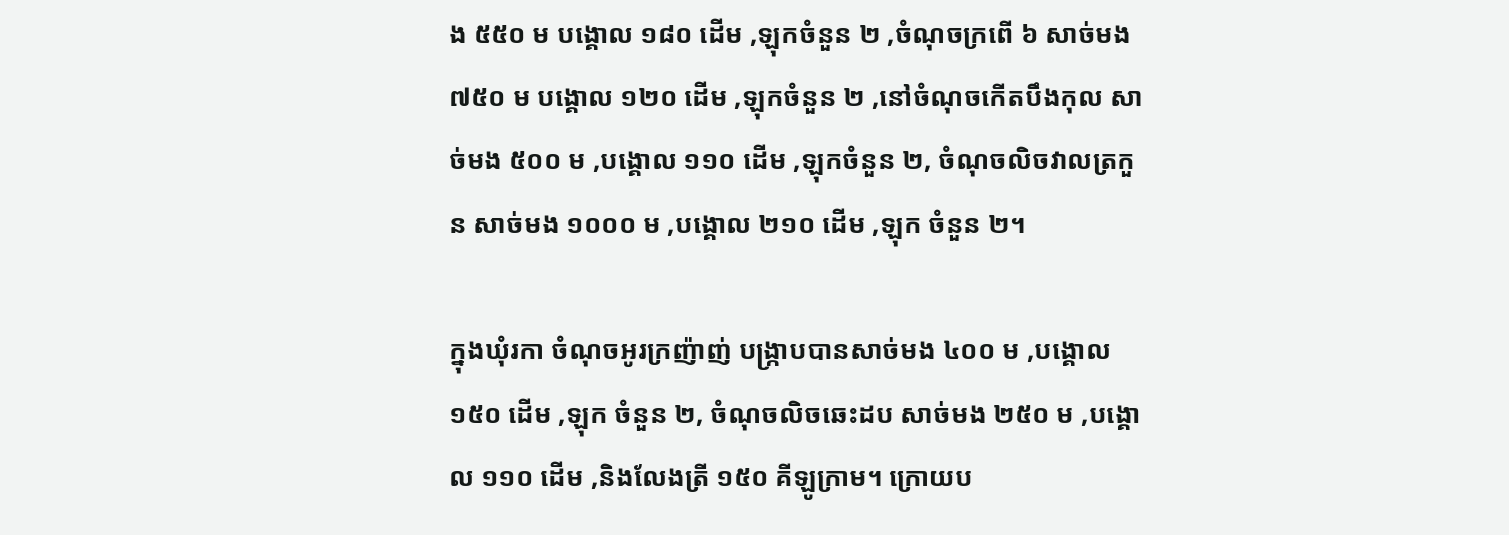ង ៥៥០ ម បង្គោល ១៨០ ដើម ,ឡុកចំនួន ២ ,ចំណុចក្រពើ ៦ សាច់មង ៧៥០ ម បង្គោល ១២០ ដើម ,ឡុកចំនួន ២ ,នៅចំណុចកើតបឹងកុល សាច់មង ៥០០ ម ,បង្គោល ១១០ ដើម ,ឡុកចំនួន ២, ចំណុចលិចវាលត្រកួន សាច់មង ១០០០ ម ,បង្គោល ២១០ ដើម ,ឡុក ចំនួន ២។

ក្នុងឃុំរកា ចំណុចអូរក្រញ៉ាញ់ បង្ក្រាបបានសាច់មង ៤០០ ម ,បង្គោល ១៥០ ដើម ,ឡុក ចំនួន ២, ចំណុចលិចឆេះដប សាច់មង ២៥០ ម ,បង្គោល ១១០ ដើម ,និងលែងត្រី ១៥០ គីឡូក្រាម។ ក្រោយប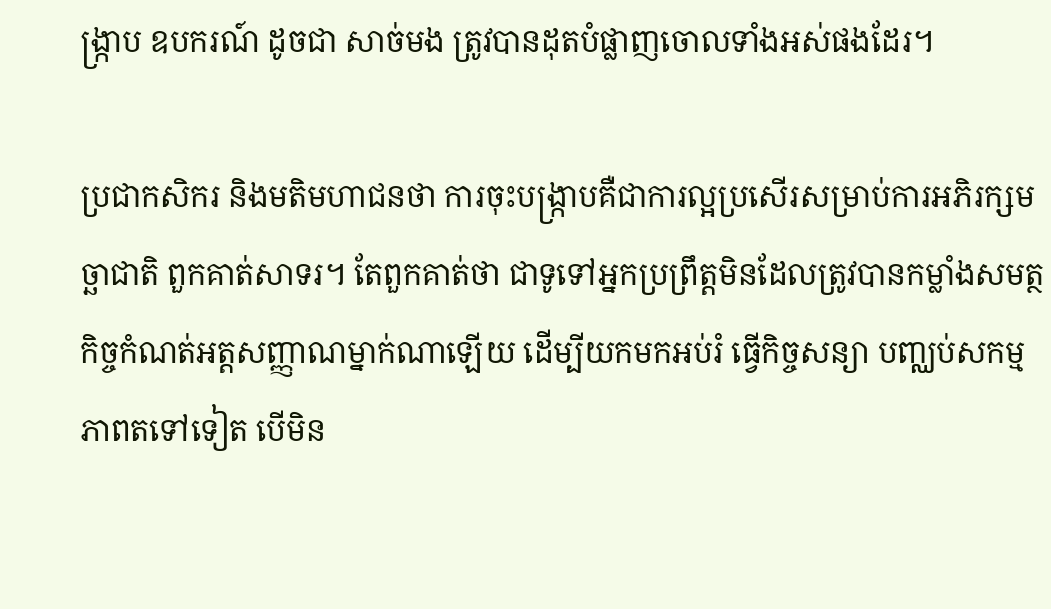ង្ក្រាប ឧបករណ៍ ដូចជា សាច់មង ត្រូវបានដុតបំផ្លាញចោលទាំងអស់ផងដែរ។

ប្រជាកសិករ និងមតិមហាជនថា ការចុះបង្ក្រាបគឺជាការល្អប្រសើរសម្រាប់ការអភិរក្សមច្ឆាជាតិ ពួកគាត់សាទរ។ តែពួកគាត់ថា ជាទូទៅអ្នកប្រព្រឹត្តមិនដែលត្រូវបានកម្លាំងសមត្ថកិច្ចកំណត់អត្តសញ្ញាណម្នាក់ណាឡើយ ដើម្បីយកមកអប់រំ ធ្វើកិច្ចសន្យា បញ្ឈប់សកម្មភាពតទៅទៀត បើមិន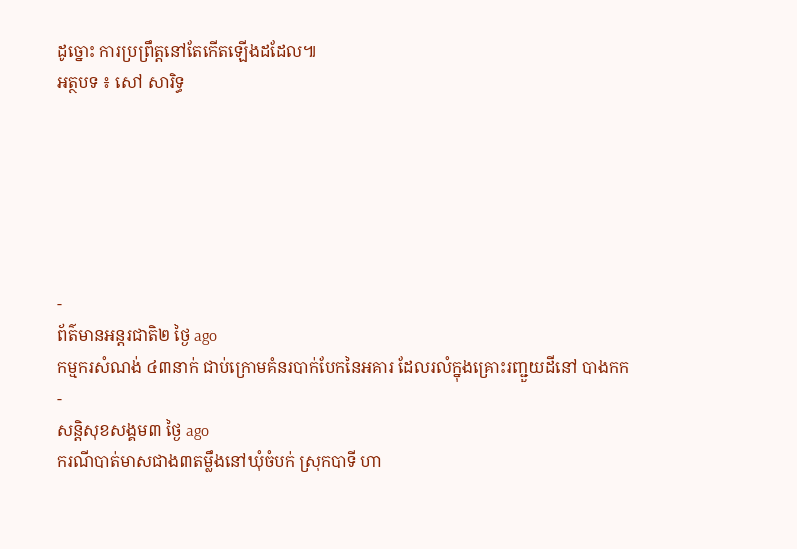ដូច្នោះ ការប្រព្រឹត្តនៅតែកើតឡើងដដែល៕
អត្ថបទ ៖ សៅ សារិទ្ធ






-
ព័ត៌មានអន្ដរជាតិ២ ថ្ងៃ ago
កម្មករសំណង់ ៤៣នាក់ ជាប់ក្រោមគំនរបាក់បែកនៃអគារ ដែលរលំក្នុងគ្រោះរញ្ជួយដីនៅ បាងកក
-
សន្តិសុខសង្គម៣ ថ្ងៃ ago
ករណីបាត់មាសជាង៣តម្លឹងនៅឃុំចំបក់ ស្រុកបាទី ហា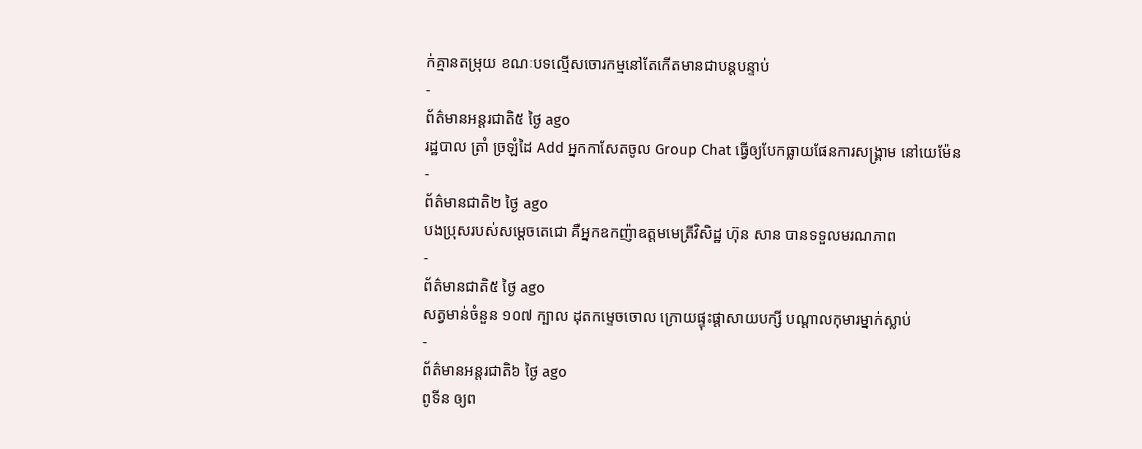ក់គ្មានតម្រុយ ខណៈបទល្មើសចោរកម្មនៅតែកើតមានជាបន្តបន្ទាប់
-
ព័ត៌មានអន្ដរជាតិ៥ ថ្ងៃ ago
រដ្ឋបាល ត្រាំ ច្រឡំដៃ Add អ្នកកាសែតចូល Group Chat ធ្វើឲ្យបែកធ្លាយផែនការសង្គ្រាម នៅយេម៉ែន
-
ព័ត៌មានជាតិ២ ថ្ងៃ ago
បងប្រុសរបស់សម្ដេចតេជោ គឺអ្នកឧកញ៉ាឧត្តមមេត្រីវិសិដ្ឋ ហ៊ុន សាន បានទទួលមរណភាព
-
ព័ត៌មានជាតិ៥ ថ្ងៃ ago
សត្វមាន់ចំនួន ១០៧ ក្បាល ដុតកម្ទេចចោល ក្រោយផ្ទុះផ្ដាសាយបក្សី បណ្តាលកុមារម្នាក់ស្លាប់
-
ព័ត៌មានអន្ដរជាតិ៦ ថ្ងៃ ago
ពូទីន ឲ្យព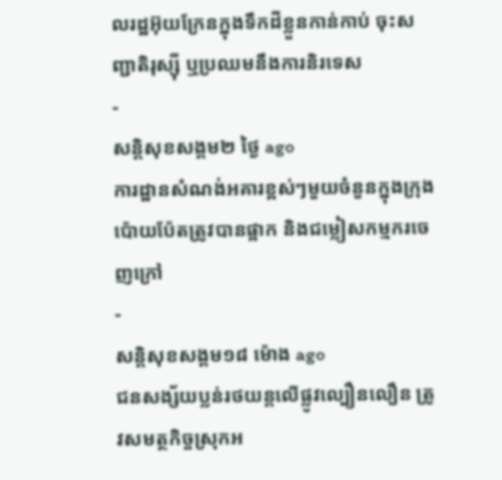លរដ្ឋអ៊ុយក្រែនក្នុងទឹកដីខ្លួនកាន់កាប់ ចុះសញ្ជាតិរុស្ស៊ី ឬប្រឈមនឹងការនិរទេស
-
សន្តិសុខសង្គម២ ថ្ងៃ ago
ការដ្ឋានសំណង់អគារខ្ពស់ៗមួយចំនួនក្នុងក្រុងប៉ោយប៉ែតត្រូវបានផ្អាក និងជម្លៀសកម្មករចេញក្រៅ
-
សន្តិសុខសង្គម១៨ ម៉ោង ago
ជនសង្ស័យប្លន់រថយន្តលើផ្លូវល្បឿនលឿន ត្រូវសមត្ថកិច្ចស្រុកអ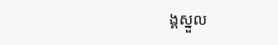ង្គស្នួល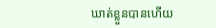ឃាត់ខ្លួនបានហើយ